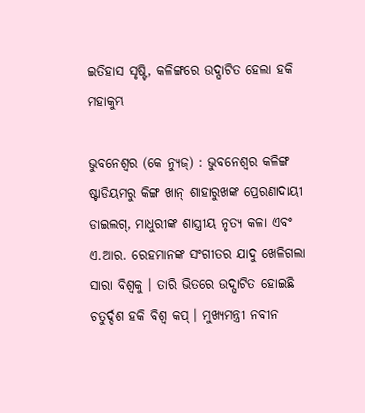ଇତିହାସ ସୃଷ୍ଟି, କଳିଙ୍ଗରେ ଉଦ୍ଘାଟିତ ହେଲା ହକି ମହାକୁମ୍ଭ

ଭୁବନେଶ୍ୱର (କେ ନ୍ୟୁଜ୍) : ଭୁବନେଶ୍ୱର କଳିଙ୍ଗ ଷ୍ଟାଡିୟମରୁ କିଙ୍ଗ ଖାନ୍ ଶାହାରୁଖଙ୍କ ପ୍ରେରଣାଦାୟୀ ଡାଇଲଗ୍, ମାଧୁରୀଙ୍କ ଶାସ୍ତ୍ରୀୟ ନୃତ୍ୟ କଳା ଏବଂ ଏ.ଆର. ରେହମାନଙ୍କ ସଂଗୀତର ଯାଦୁ ଖେଳିଗଲା ସାରା ବିଶ୍ୱକୁ । ତାରି ଭିତରେ ଉଦ୍ଘାଟିତ ହୋଇଛି ଚତୁର୍ଦ୍ଦଶ ହକି ବିଶ୍ୱ କପ୍ । ମୁଖ୍ୟମନ୍ତ୍ରୀ ନବୀନ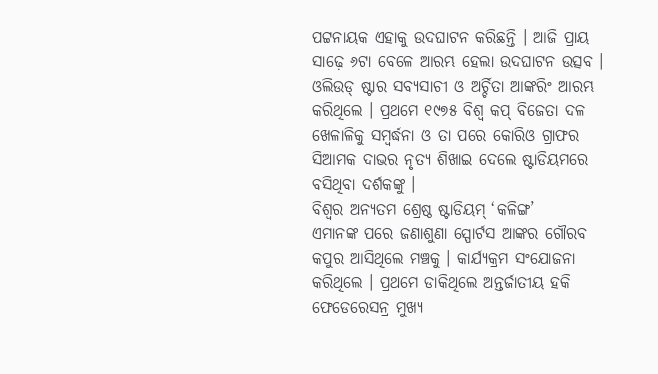ପଟ୍ଟନାୟକ ଏହାକୁ ଉଦଘାଟନ କରିଛନ୍ତି । ଆଜି ପ୍ରାୟ ସାଢ଼େ ୬ଟା ବେଳେ ଆରମ୍ଭ ହେଲା ଉଦଘାଟନ ଉତ୍ସବ । ଓଲିଉଡ୍ ଷ୍ଟାର ସବ୍ୟସାଚୀ ଓ ଅର୍ଚ୍ଚିତା ଆଙ୍କରିଂ ଆରମ୍ଭ କରିଥିଲେ । ପ୍ରଥମେ ୧୯୭୫ ବିଶ୍ୱ କପ୍ ବିଜେତା ଦଳ ଖେଳାଳିକୁ ସମ୍ବର୍ଦ୍ଧନା ଓ ତା ପରେ କୋରିଓ ଗ୍ରାଫର ସିଆମକ ଦାଭର ନୃତ୍ୟ ଶିଖାଇ ଦେଲେ ଷ୍ଟାଡିୟମରେ ବସିଥିବା ଦର୍ଶକଙ୍କୁ ।
ବିଶ୍ୱର ଅନ୍ୟତମ ଶ୍ରେଷ୍ଠ ଷ୍ଟାଡିୟମ୍ ‘କଳିଙ୍ଗ’
ଏମାନଙ୍କ ପରେ ଜଣାଶୁଣା ସ୍ପୋର୍ଟସ ଆଙ୍କର ଗୌରବ କପୁର ଆସିଥିଲେ ମଞ୍ଚକୁ । କାର୍ଯ୍ୟକ୍ରମ ସଂଯୋଜନା କରିଥିଲେ । ପ୍ରଥମେ ଡାକିଥିଲେ ଅନ୍ତର୍ଜାତୀୟ ହକି ଫେଡେରେସନ୍ର ମୁଖ୍ୟ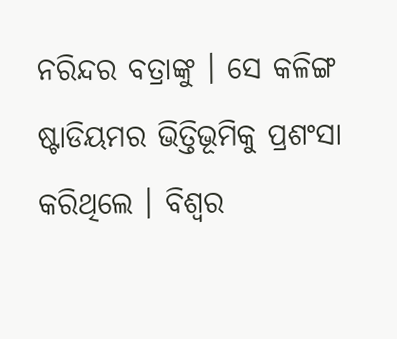ନରିନ୍ଦର ବତ୍ରାଙ୍କୁ । ସେ କଳିଙ୍ଗ ଷ୍ଟାଡିୟମର ଭିତ୍ତିଭୂମିକୁ ପ୍ରଶଂସା କରିଥିଲେ । ବିଶ୍ୱର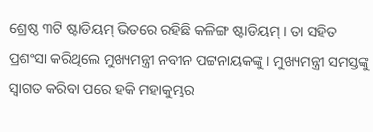ଶ୍ରେଷ୍ଠ ୩ଟି ଷ୍ଟାଡିୟମ୍ ଭିତରେ ରହିଛି କଳିଙ୍ଗ ଷ୍ଟାଡିୟମ୍ । ତା ସହିତ ପ୍ରଶଂସା କରିଥିଲେ ମୁଖ୍ୟମନ୍ତ୍ରୀ ନବୀନ ପଟ୍ଟନାୟକଙ୍କୁ । ମୁଖ୍ୟମନ୍ତ୍ରୀ ସମସ୍ତଙ୍କୁ ସ୍ୱାଗତ କରିବା ପରେ ହକି ମହାକୁମ୍ଭର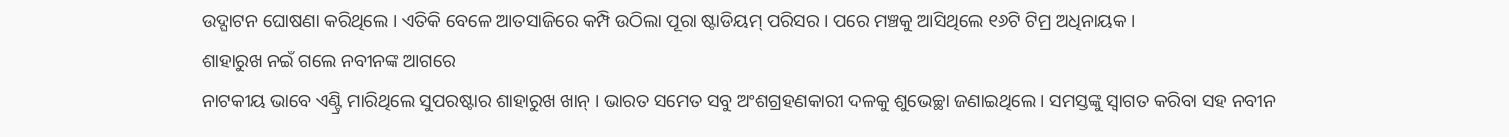ଉଦ୍ଘାଟନ ଘୋଷଣା କରିଥିଲେ । ଏତିକି ବେଳେ ଆତସାଜିରେ କମ୍ପି ଉଠିଲା ପୂରା ଷ୍ଟାଡିୟମ୍ ପରିସର । ପରେ ମଞ୍ଚକୁ ଆସିଥିଲେ ୧୬ଟି ଟିମ୍ର ଅଧିନାୟକ ।
ଶାହାରୁଖ ନଇଁ ଗଲେ ନବୀନଙ୍କ ଆଗରେ
ନାଟକୀୟ ଭାବେ ଏଣ୍ଟ୍ରି ମାରିଥିଲେ ସୁପରଷ୍ଟାର ଶାହାରୁଖ ଖାନ୍ । ଭାରତ ସମେତ ସବୁ ଅଂଶଗ୍ରହଣକାରୀ ଦଳକୁ ଶୁଭେଚ୍ଛା ଜଣାଇଥିଲେ । ସମସ୍ତଙ୍କୁ ସ୍ୱାଗତ କରିବା ସହ ନବୀନ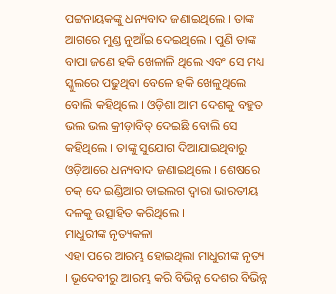ପଟ୍ଟନାୟକଙ୍କୁ ଧନ୍ୟବାଦ ଜଣାଇଥିଲେ । ତାଙ୍କ ଆଗରେ ମୁଣ୍ଡ ନୁଆଁଇ ଦେଇଥିଲେ । ପୁଣି ତାଙ୍କ ବାପା ଜଣେ ହକି ଖେଳାଳି ଥିଲେ ଏବଂ ସେ ମଧ୍ୟ ସ୍କୁଲରେ ପଢୁଥିବା ବେଳେ ହକି ଖେଳୁଥିଲେ ବୋଲି କହିଥିଲେ । ଓଡ଼ିଶା ଆମ ଦେଶକୁ ବହୁତ ଭଲ ଭଲ କ୍ରୀଡ଼ାବିତ୍ ଦେଇଛି ବୋଲି ସେ କହିଥିଲେ । ତାଙ୍କୁ ସୁଯୋଗ ଦିଆଯାଇଥିବାରୁ ଓଡ଼ିଆରେ ଧନ୍ୟବାଦ ଜଣାଇଥିଲେ । ଶେଷରେ ଚକ୍ ଦେ ଇଣ୍ଡିଆର ଡାଇଲଗ ଦ୍ୱାରା ଭାରତୀୟ ଦଳକୁ ଉତ୍ସାହିତ କରିଥିଲେ ।
ମାଧୁରୀଙ୍କ ନୃତ୍ୟକଳା
ଏହା ପରେ ଆରମ୍ଭ ହୋଇଥିଲା ମାଧୁରୀଙ୍କ ନୃତ୍ୟ । ଭୂଦେବୀରୁ ଆରମ୍ଭ କରି ବିଭିନ୍ନ ଦେଶର ବିଭିନ୍ନ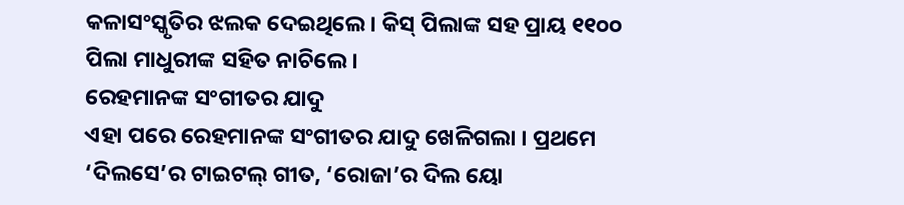କଳାସଂସ୍କୃତିର ଝଲକ ଦେଇଥିଲେ । କିସ୍ ପିଲାଙ୍କ ସହ ପ୍ରାୟ ୧୧୦୦ ପିଲା ମାଧୁରୀଙ୍କ ସହିତ ନାଚିଲେ ।
ରେହମାନଙ୍କ ସଂଗୀତର ଯାଦୁ
ଏହା ପରେ ରେହମାନଙ୍କ ସଂଗୀତର ଯାଦୁ ଖେଳିଗଲା । ପ୍ରଥମେ ‘ଦିଲସେ’ର ଟାଇଟଲ୍ ଗୀତ, ‘ରୋଜା’ର ଦିଲ ୟୋ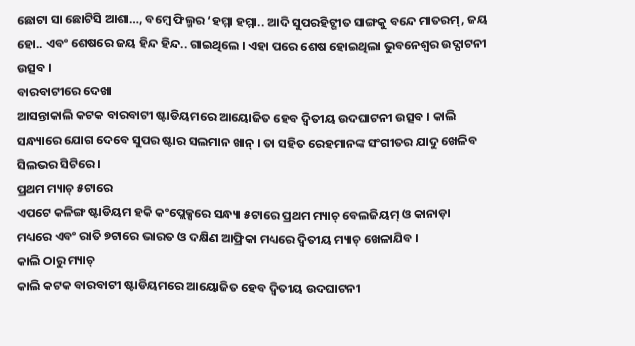ଛୋଟା ସା ଛୋଟିସି ଆଶା…, ବମ୍ବେ ଫିଲ୍ମର ‘ହମ୍ମା ହମ୍ମା.. ଆଦି ସୁପରହିଟ୍ଗୀତ ସାଙ୍ଗକୁ ବନ୍ଦେ ମାତରମ୍, ଜୟ ହୋ.. ଏବଂ ଶେଷରେ ଜୟ ହିନ୍ଦ ହିନ୍ଦ.. ଗାଇଥିଲେ । ଏହା ପରେ ଶେଷ ହୋଇଥିଲା ଭୁବନେଶ୍ୱର ଉଦ୍ଘାଟନୀ ଉତ୍ସବ ।
ବାରବାଟୀରେ ଦେଖା
ଆସନ୍ତାକାଲି କଟକ ବାରବାଟୀ ଷ୍ଟାଡିୟମରେ ଆୟୋଜିତ ହେବ ଦ୍ୱିତୀୟ ଉଦଘାଟନୀ ଉତ୍ସବ । କାଲି ସନ୍ଧ୍ୟାରେ ଯୋଗ ଦେବେ ସୁପର ଷ୍ଟାର ସଲମାନ ଖାନ୍ । ତା ସହିତ ରେହମାନଙ୍କ ସଂଗୀତର ଯାଦୁ ଖେଳିବ ସିଲଭର ସିଟିରେ ।
ପ୍ରଥମ ମ୍ୟାଚ୍ ୫ଟାରେ
ଏପଟେ କଳିଙ୍ଗ ଷ୍ଟାଡିୟମ ହକି କଂପ୍ଲେକ୍ସରେ ସନ୍ଧ୍ୟା ୫ଟାରେ ପ୍ରଥମ ମ୍ୟାଚ୍ ବେଲଜିୟମ୍ ଓ କାନାଡ଼ା ମଧ୍ୟରେ ଏବଂ ରାତି ୭ଟାରେ ଭାରତ ଓ ଦକ୍ଷିଣ ଆଫ୍ରିକା ମଧ୍ୟରେ ଦ୍ୱିତୀୟ ମ୍ୟାଚ୍ ଖେଳାଯିବ ।
କାଲି ଠାରୁ ମ୍ୟାଚ୍
କାଲି କଟକ ବାରବାଟୀ ଷ୍ଟାଡିୟମରେ ଆୟୋଜିତ ହେବ ଦ୍ୱିତୀୟ ଉଦଘାଟନୀ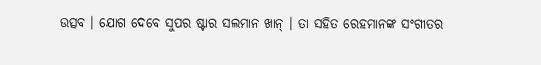ଉତ୍ସବ । ଯୋଗ ଦେବେ ସୁପର ଷ୍ଟାର ସଲମାନ ଖାନ୍ । ତା ସହିତ ରେହମାନଙ୍କ ସଂଗୀତର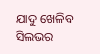ଯାଦୁ ଖେଳିବ ସିଲଭର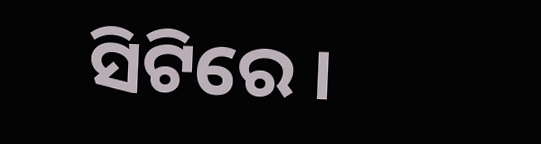ସିଟିରେ ।